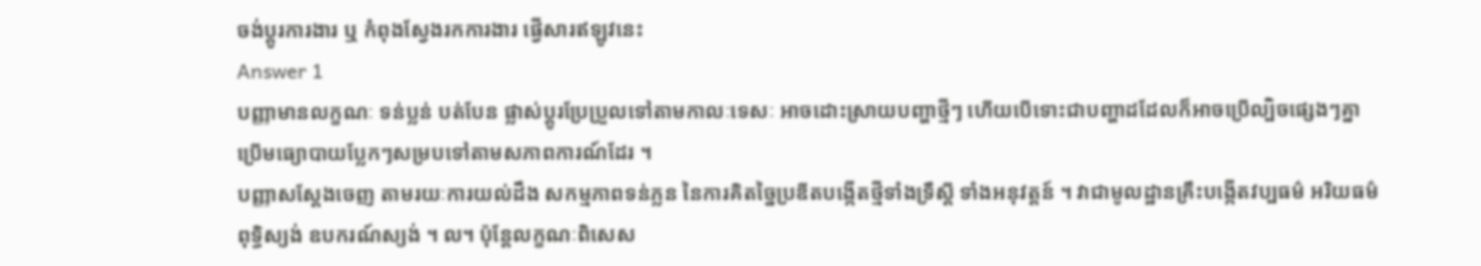ចង់ប្តូរការងារ ឬ កំពុងស្វែងរកការងារ ផ្វើសារឥឡូវនេះ
Answer 1
បញ្ញាមានលក្ខណៈ ទន់ប្លន់ បត់បែន ផ្លាស់ប្តូរប្រែប្រួលទៅតាមកាលៈទេសៈ អាចដោះស្រាយបញ្ហាថ្មីៗ ហើយបើទោះជាបញ្ហាដដែលក៏អាចប្រើល្បិចផ្សេងៗគ្នា ប្រើមធ្យោបាយប្លែកៗសម្របទៅតាមសភាពការណ៍ដែរ ។
បញ្ញាសស្តែងចេញ តាមរយៈការយល់ដឹង សកម្មភាពទន់ភ្លន នៃការគិតច្នៃប្រឌីតបង្កើតថ្មីទាំងទ្រឹស្តី ទាំងអនុវត្តន៍ ។ វាជាមូលដ្ឋានគ្រឹះបង្កើតវប្បធម៌ អរិយធម៌ ពុទ្ធិស្យង់ ឧបករណ៍ស្យង់ ។ ល។ ប៉ុន្តែលក្ខណៈពិសេស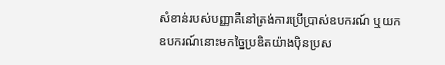សំខាន់របស់បញ្ញាគឺនៅត្រង់ការប្រើប្រាស់ឧបករណ៍ ឬយកឧបករណ៍នោះមកច្នៃប្រឌិតយ៉ាងប៉ិនប្រស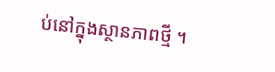ប់នៅក្នុងស្ថានភាពថ្មី ។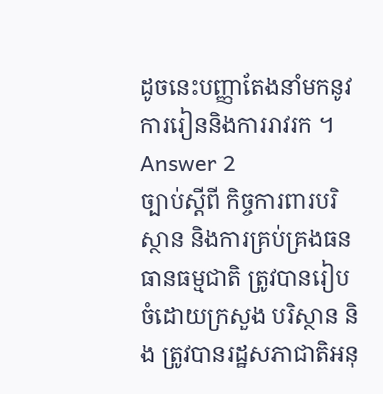ដូចនេះបញ្ញាតែងនាំមកនូវការរៀននិងការរាវរក ។
Answer 2
ច្បាប់ស្តីពី កិច្ចការពារបរិស្ថាន និងការគ្រប់គ្រងធនធានធម្មជាតិ ត្រូវបានរៀបចំដោយក្រសួង បរិស្ថាន និង ត្រូវបានរដ្ឋសភាជាតិអនុ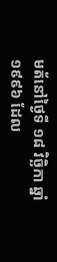មត័នៅថ្ងៃទី ១៨ វិច្ឆិកា ឆ្នាំ ១៩៩៦ ដែល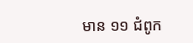មាន ១១ ជំពូក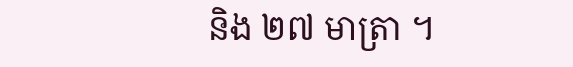និង ២៧ មាត្រា ។